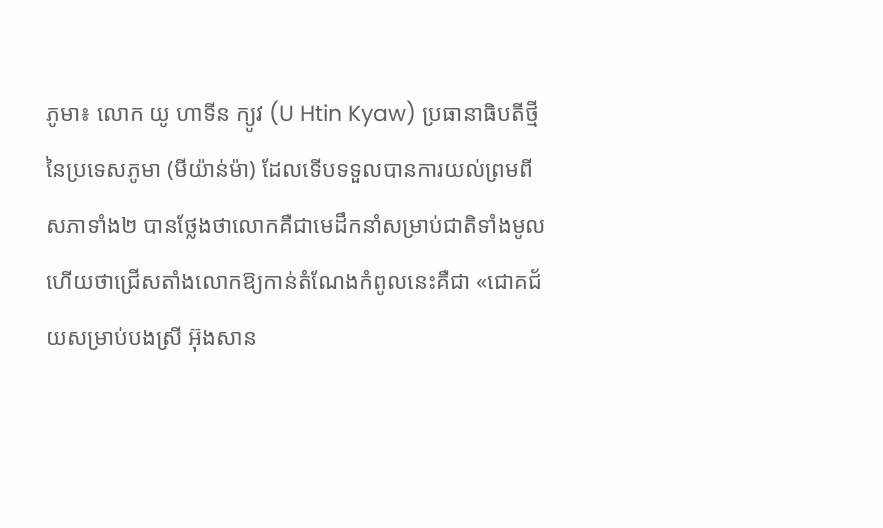ភូមា៖ លោក យូ ហាទីន ក្យូវ (U Htin Kyaw) ប្រធានាធិបតីថ្មីនៃប្រទេសភូមា (មីយ៉ាន់ម៉ា) ដែលទើបទទួលបានការយល់ព្រមពីសភាទាំង២ បានថ្លែងថាលោកគឺជាមេដឹកនាំសម្រាប់ជាតិទាំងមូល ហើយថាជ្រើសតាំងលោកឱ្យកាន់តំណែងកំពូលនេះគឺជា «ជោគជ័យសម្រាប់បងស្រី អ៊ុងសាន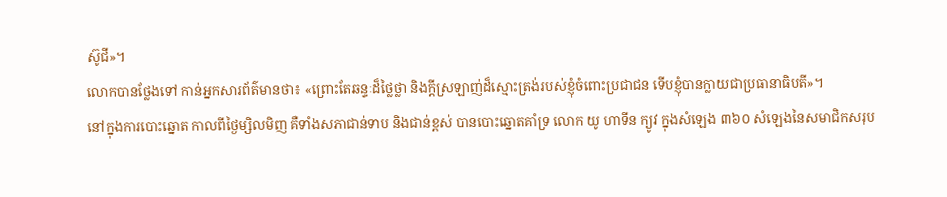ស៊ូជី»។
លោកបានថ្លែងទៅ កាន់អ្នកសារព័ត៌មានថា៖ «ព្រោះតែឆន្ទៈដ៏ថ្លៃថ្លា និងក្តីស្រឡាញ់ដ៏ស្មោះត្រង់របស់ខ្ញុំចំពោះប្រជាជន ទើបខ្ញុំបានក្លាយជាប្រធានាធិបតី»។
នៅក្នុងការបោះឆ្នោត កាលពីថ្ងៃម្សិលមិញ គឺទាំងសភាជាន់ទាប និងជាន់ខ្ពស់ បានបោះឆ្នោតគាំទ្រ លោក យូ ហាទីន ក្យូវ ក្នុងសំឡេង ៣៦០ សំឡេងនៃសមាជិកសរុប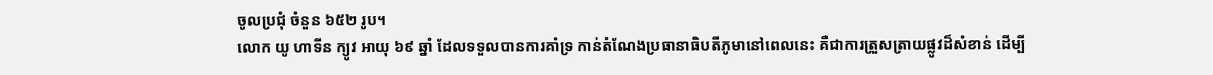ចូលប្រជុំ ចំនួន ៦៥២ រូប។
លោក យូ ហាទីន ក្យូវ អាយុ ៦៩ ឆ្នាំ ដែលទទួលបានការគាំទ្រ កាន់តំណែងប្រធានាធិបតីភូមានៅពេលនេះ គឺជាការត្រួសត្រាយផ្លូវដ៏សំខាន់ ដើម្បី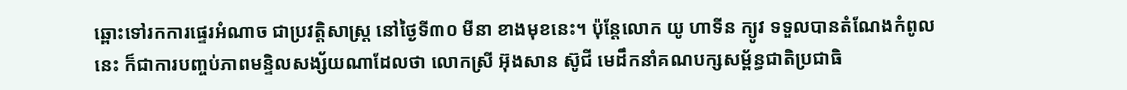ឆ្ពោះទៅរកការផ្ទេរអំណាច ជាប្រវត្តិសាស្ត្រ នៅថ្ងៃទី៣០ មីនា ខាងមុខនេះ។ ប៉ុន្តែលោក យូ ហាទីន ក្យូវ ទទួលបានតំណែងកំពូលនេះ ក៏ជាការបញ្ចប់ភាពមន្ទិលសង្ស័យណាដែលថា លោកស្រី អ៊ុងសាន ស៊ូជី មេដឹកនាំគណបក្សសម្ព័ន្ធជាតិប្រជាធិ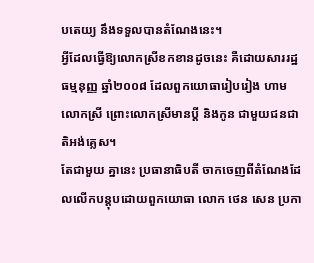បតេយ្យ នឹងទទួលបានតំណែងនេះ។
អ្វីដែលធ្វើឱ្យលោកស្រីខកខានដូចនេះ គឺដោយសាររដ្ឋធម្មនុញ្ញ ឆ្នាំ២០០៨ ដែលពួកយោធារៀបរៀង ហាម លោកស្រី ព្រោះលោកស្រីមានប្ដី និងកូន ជាមួយជនជាតិអង់គ្លេស។
តែជាមួយ គ្នានេះ ប្រធានាធិបតី ចាកចេញពីតំណែងដែលលើកបន្តុបដោយពួកយោធា លោក ថេន សេន ប្រកា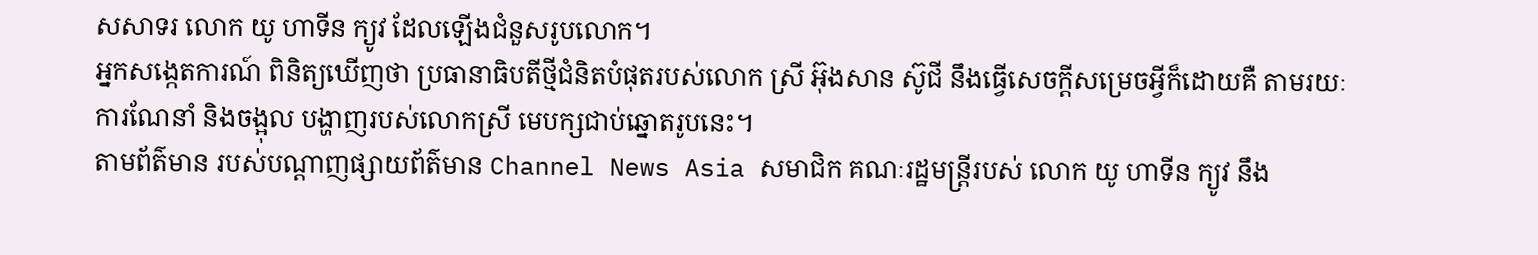សសាទរ លោក យូ ហាទីន ក្យូវ ដែលឡើងជំនួសរូបលោក។
អ្នកសង្កេតការណ៍ ពិនិត្យឃើញថា ប្រធានាធិបតីថ្មីជំនិតបំផុតរបស់លោក ស្រី អ៊ុងសាន ស៊ូជី នឹងធ្វើសេចក្ដីសម្រេចអ្វីក៏ដោយគឺ តាមរយៈការណែនាំ និងចង្អុល បង្ហាញរបស់លោកស្រី មេបក្សជាប់ឆ្នោតរូបនេះ។
តាមព័ត៌មាន របស់បណ្ដាញផ្សាយព័ត៌មាន Channel News Asia សមាជិក គណៈរដ្ឋមន្ត្រីរបស់ លោក យូ ហាទីន ក្យូវ នឹង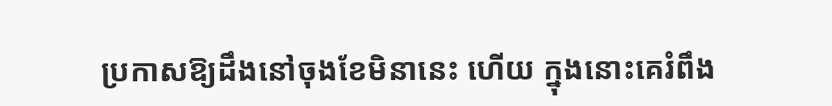ប្រកាសឱ្យដឹងនៅចុងខែមិនានេះ ហើយ ក្នុងនោះគេរំពឹង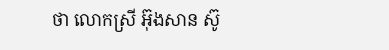ថា លោកស្រី អ៊ុងសាន ស៊ូ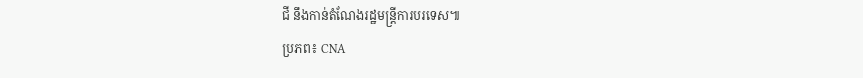ជី នឹងកាន់តំណែងរដ្ឋមន្ត្រីការបរទេស៕
ប្រភព៖ CNA